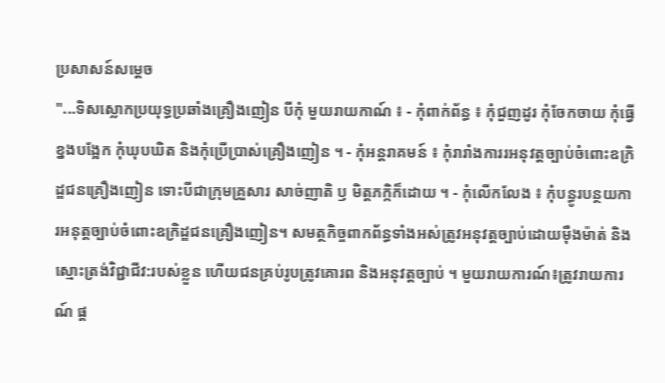ប្រសាសន៍សម្តេច
"...ទិសស្លោកប្រយុទ្ធប្រឆាំងគ្រឿងញៀន បីកុំ មួយរាយកាណ៍ ៖ - កុំពាក់ព័ន្ធ ៖ កុំជួញដូរ កុំចែកចាយ កុំធ្វើខ្នងបង្អែក កុំឃុបឃិត និងកុំប្រើប្រាស់គ្រឿងញៀន ។ - កុំអន្តរាគមន៍ ៖ កុំរារាំងការរអនុវត្តច្បាប់ចំពោះឧក្រិដ្ឌជនគ្រឿងញៀន ទោះបីជាក្រុមគ្រួសារ សាច់ញាតិ ឫ មិត្តភក្កិក៏ដោយ ។ - កុំលើកលែង ៖ កុំបន្ធូរបន្ថយការអនុត្តច្បាប់ចំពោះឧក្រិដ្ឌជនគ្រឿងញៀន។ សមត្ថកិច្ចពាកព័ន្ធទាំងអស់ត្រូវអនុវត្តច្បាប់ដោយមុឺងម៉ាត់ និងស្មោះត្រង់វិជ្ជាជីវ:របស់ខ្លួន ហើយជនគ្រប់រូបត្រូវគោរព និងអនុវត្តច្បាប់ ។ មួយរាយការណ៍៖ត្រូវរាយការណ៍ ផ្ត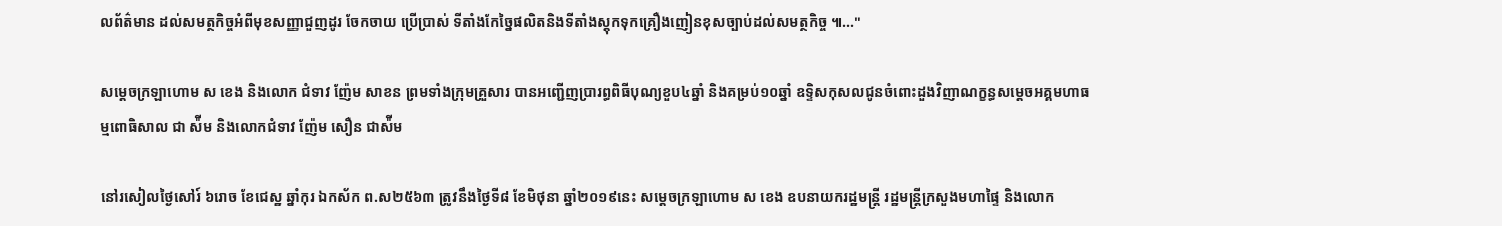លព័ត៌មាន ដល់សមត្ថកិច្ចអំពីមុខសញ្ញាជួញដូរ ចែកចាយ ប្រើប្រាស់ ទីតាំងកែច្នៃផលិតនិងទីតាំងស្តុកទុកគ្រឿងញៀនខុសច្បាប់ដល់សមត្ថកិច្ច ៕..."

សម្ដេចក្រឡាហោម ស ខេង និងលោក ជំទាវ ញ៉ែម សាខន ព្រមទាំងក្រុមគ្រួសារ បានអញ្ជើញប្រារព្ធពិធីបុណ្យខួប៤ឆ្នាំ និងគម្រប់១០ឆ្នាំ ឧទ្ទិសកុសលជូនចំពោះដួងវិញាណក្ខន្ធសម្ដេចអគ្គមហាធម្មពោធិសាល ជា ស៉ីម និងលោកជំទាវ ញ៉ែម សឿន ជាស៉ីម

នៅរសៀលថ្ងៃសៅរ៍ ៦រោច ខែជេស្ឋ ឆ្នាំកុរ ឯកស័ក ព.ស២៥៦៣ ត្រូវនឹងថ្ងៃទី៨ ខែមិថុនា ឆ្នាំ២០១៩នេះ សម្ដេចក្រឡាហោម ស ខេង ឧបនាយករដ្ឋមន្ត្រី រដ្ឋមន្ត្រីក្រសួងមហាផ្ទៃ និងលោក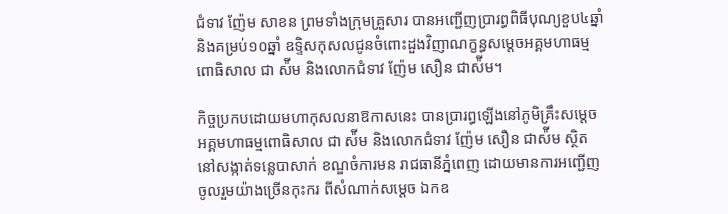ជំទាវ ញ៉ែម សាខន ព្រមទាំងក្រុមគ្រួសារ បានអញ្ជើញប្រារព្ធពិធីបុណ្យខួប៤ឆ្នាំ និងគម្រប់១០ឆ្នាំ ឧទ្ទិសកុសលជូនចំពោះដួងវិញាណក្ខន្ធសម្ដេចអគ្គមហាធម្មពោធិសាល ជា ស៉ីម និងលោកជំទាវ ញ៉ែម សឿន ជាស៉ីម។

កិច្ចប្រកបដោយមហាកុសលនាឱកាសនេះ បានប្រារព្ធឡើងនៅភូមិគ្រឹះសម្ដេចអគ្គមហាធម្មពោធិសាល ជា ស៉ីម និងលោកជំទាវ ញ៉ែម សឿន ជាស៉ីម ស្ថិតនៅសង្កាត់ទន្លេបាសាក់ ខណ្ឌចំការមន រាជធានីភ្នំពេញ ដោយមានការអញ្ជើញចូលរួមយ៉ាងច្រើនកុះករ ពីសំណាក់សម្ដេច ឯកឧ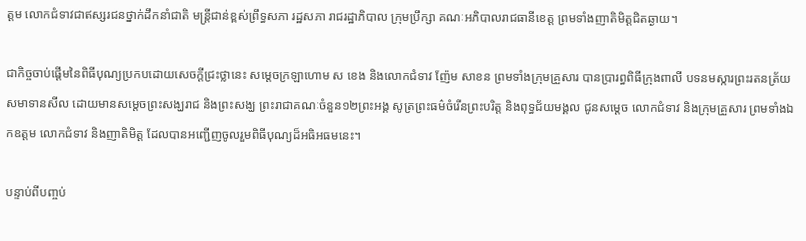ត្តម លោកជំទាវជាឥស្សរជនថ្នាក់ដឹកនាំជាតិ មន្ត្រីជាន់ខ្ពស់ព្រឹទ្ធសភា រដ្ឋសភា រាជរដ្ឋាភិបាល ក្រុមប្រឹក្សា គណៈអភិបាលរាជធានីខេត្ត ព្រមទាំងញាតិមិត្តជិតឆ្ងាយ។

ជាកិច្ចចាប់ផ្ដើមនៃពិធីបុណ្យប្រកបដោយសេចក្ដីជ្រះថ្លានេះ សម្ដេចក្រឡាហោម ស ខេង និងលោកជំទាវ ញ៉ែម សាខន ព្រមទាំងក្រុមគ្រួសារ បានប្រារព្ធពិធីក្រុងពាលី បទនមស្ការព្រះរតនត្រ័យ សមាទានសីល ដោយមានសម្ដេចព្រះសង្ឃរាជ និងព្រះសង្ឃ ព្រះរាជាគណៈចំនួន១២ព្រះអង្គ សូត្រព្រះធម៌ចំរើនព្រះបរិត្ត និងពុទ្ធជ័យមង្គល ជូនសម្ដេច លោកជំទាវ និងក្រុមគ្រួសារ ព្រមទាំងឯកឧត្តម លោកជំទាវ និងញាតិមិត្ត ដែលបានអញ្ជើញចូលរួមពិធីបុណ្យដ៏អធិអធមនេះ។

បន្ទាប់ពីបញ្ចប់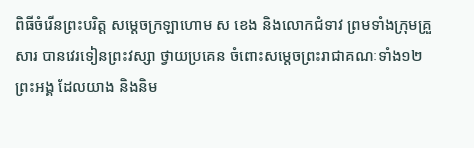ពិធីចំរើនព្រះបរិត្ត សម្ដេចក្រឡាហោម ស ខេង និងលោកជំទាវ ព្រមទាំងក្រុមគ្រួសារ បានវេរទៀនព្រះវស្សា ថ្វាយប្រគេន ចំពោះសម្ដេចព្រះរាជាគណៈទាំង១២ព្រះអង្គ ដែលយាង និងនិម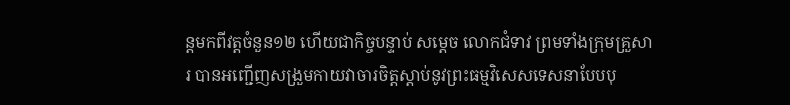ន្តមកពីវត្តចំនួន១២ ហើយជាកិច្ចបន្ទាប់ សម្ដេច លោកជំទាវ ព្រមទាំងក្រុមគ្រួសារ បានអញ្ជើញសង្រួមកាយវាចារចិត្តស្ដាប់នូវព្រះធម្មវិសេសទេសនាបែបបុ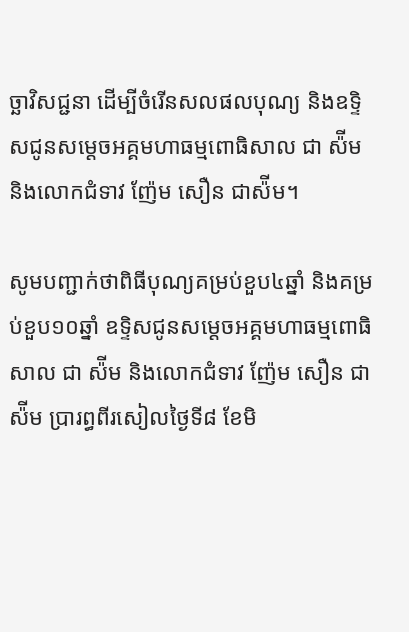ច្ឆាវិសជ្ជនា ដើម្បីចំរើនសលផលបុណ្យ និងឧទ្ទិសជូនសម្ដេចអគ្គមហាធម្មពោធិសាល ជា ស៉ីម និងលោកជំទាវ ញ៉ែម សឿន ជាស៉ីម។

សូមបញ្ជាក់ថាពិធីបុណ្យគម្រប់ខួប៤ឆ្នាំ និងគម្រប់ខួប១០ឆ្នាំ ឧទ្ទិសជូនសម្ដេចអគ្គមហាធម្មពោធិសាល ជា ស៉ីម និងលោកជំទាវ ញ៉ែម សឿន ជាស៉ីម ប្រារព្ធពីរសៀលថ្ងៃទី៨ ខែមិ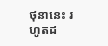ថុនានេះ រហូតដ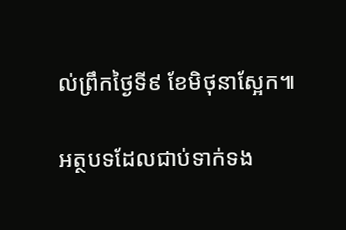ល់ព្រឹកថ្ងៃទី៩ ខែមិថុនាស្អែក៕

អត្ថបទដែលជាប់ទាក់ទង